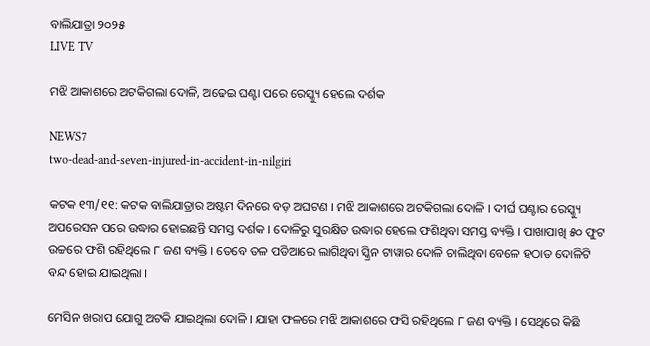ବାଲିଯାତ୍ରା ୨୦୨୫
LIVE TV

ମଝି ଆକାଶରେ ଅଟକିଗଲା ଦୋଳି, ଅଢେଇ ଘଣ୍ଟା ପରେ ରେସ୍କ୍ୟୁ ହେଲେ ଦର୍ଶକ

NEWS7
two-dead-and-seven-injured-in-accident-in-nilgiri

କଟକ ୧୩/୧୧: କଟକ ବାଲିଯାତ୍ରାର ଅଷ୍ଟମ ଦିନରେ ବଡ଼ ଅଘଟଣ । ମଝି ଆକାଶରେ ଅଟକିଗଲା ଦୋଳି । ଦୀର୍ଘ ଘଣ୍ଟାର ରେସ୍କ୍ୟୁ ଅପରେସନ ପରେ ଉଦ୍ଧାର ହୋଇଛନ୍ତି ସମସ୍ତ ଦର୍ଶକ । ଦୋଳିରୁ ସୁରକ୍ଷିତ ଉଦ୍ଧାର ହେଲେ ଫଶିଥିବା ସମସ୍ତ ବ୍ୟକ୍ତି । ପାଖାପାଖି ୫୦ ଫୁଟ ଉଚ୍ଚରେ ଫଶି ରହିଥିଲେ ୮ ଜଣ ବ୍ୟକ୍ତି । ତେବେ ତଳ ପଡିଆରେ ଲାଗିଥିବା ସ୍କ୍ରିନ ଟାୱାର ଦୋଳି ଚାଲିଥିବା ବେଳେ ହଠାତ ଦୋଳିଟି ବନ୍ଦ ହୋଇ ଯାଇଥିଲା ।

ମେସିନ ଖରାପ ଯୋଗୁ ଅଟକି ଯାଇଥିଲା ଦୋଳି । ଯାହା ଫଳରେ ମଝି ଆକାଶରେ ଫସି ରହିଥିଲେ ୮ ଜଣ ବ୍ୟକ୍ତି । ସେଥିରେ କିଛି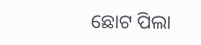ଛୋଟ ପିଲା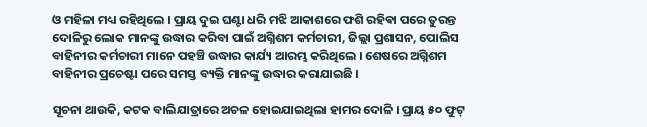ଓ ମହିଳା ମଧ୍ୟ ରହିଥିଲେ । ପ୍ରାୟ ଦୁଇ ଘଣ୍ଟା ଧରି ମଝି ଆକାଶରେ ଫଶି ରହିଵା ପରେ ତୁରନ୍ତ ଦୋଳିରୁ ଲୋକ ମାନଙ୍କୁ ଉଦ୍ଧାର କରିବା ପାଇଁ ଅଗ୍ନିଶମ କର୍ମଚାରୀ, ଜିଲ୍ଲା ପ୍ରଶାସନ, ପୋଲିସ ବାହିନୀର କର୍ମଚାରୀ ମାନେ ପହଞ୍ଚି ଉଦ୍ଧାର କାର୍ଯ୍ୟ ଆରମ୍ଭ କରିଥିଲେ । ଶେଷରେ ଅଗ୍ନିଶମ ବାହିନୀର ପ୍ରଚେଷ୍ଟା ପରେ ସମସ୍ତ ବ୍ୟକ୍ତି ମାନଙ୍କୁ ଉଦ୍ଧାର କରାଯାଇଛି ।

ସୂଚନା ଥାଉକି, କଟକ ବାଲିଯାତ୍ରାରେ ଅଚଳ ହୋଇଯାଇଥିଲା ହାମର ଦୋଳି । ପ୍ରାୟ ୫୦ ଫୁଟ୍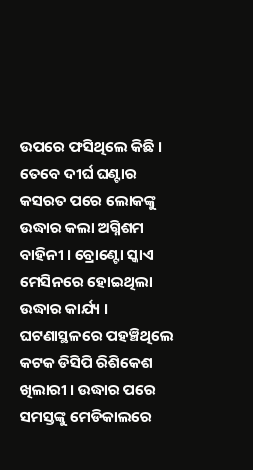ଉପରେ ଫସିଥିଲେ କିଛି । ତେବେ ଦୀର୍ଘ ଘଣ୍ଟାର କସରତ ପରେ ଲୋକଙ୍କୁ ଉଦ୍ଧାର କଲା ଅଗ୍ନିଶମ ବାହିନୀ । ବ୍ରୋଣ୍ଟୋ ସ୍କାଏ ମେସିନରେ ହୋଇଥିଲା ଉଦ୍ଧାର କାର୍ଯ୍ୟ । ଘଟଣାସ୍ଥଳରେ ପହଞ୍ଚିଥିଲେ କଟକ ଡିସିପି ରିଶିକେଶ ଖିଲାରୀ । ଉଦ୍ଧାର ପରେ ସମସ୍ତଙ୍କୁ ମେଡିକାଲରେ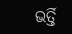ଭର୍ତ୍ତି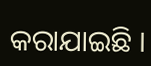କରାଯାଇଛି ।